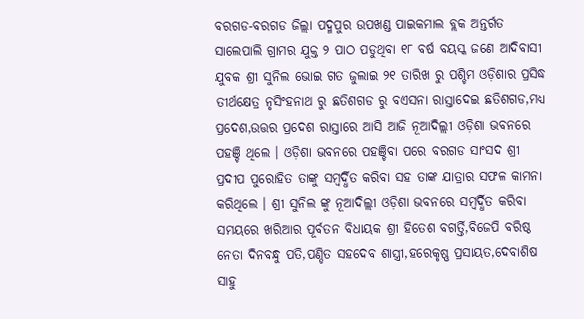ବରଗଡ-ବରଗଡ ଜିଲ୍ଲା ପଦ୍ମପୁର ଉପଖଣ୍ଡ ପାଇକମାଲ ବ୍ଲକ ଅନ୍ତର୍ଗତ ସାଲେପାଲି ଗ୍ରାମର ଯୁକ୍ତ ୨ ପାଠ ପଡୁଥିବା ୧୮ ବର୍ଷ ବୟସ୍କ ଜଣେ ଆଦିବାସୀ ଯୁବକ ଶ୍ରୀ ସୁନିଲ ଭୋଇ ଗତ ଜୁଲାଇ ୨୧ ତାରିଖ ରୁ ପଶ୍ଚିମ ଓଡ଼ିଶାର ପ୍ରସିଦ୍ଧ ତୀର୍ଥକ୍ଷେତ୍ର ନୃସିଂହନାଥ ରୁ ଛତିଶଗଡ ରୁ ବଏସନା ରାସ୍ତାଦେଇ ଛତିଶଗଡ,ମଧ୍ଯ ପ୍ରଦେଶ,ଉତ୍ତର ପ୍ରଦେଶ ରାସ୍ତାରେ ଆସି ଆଜି ନୂଆଦିଲ୍ଲୀ ଓଡ଼ିଶା ଭବନରେ ପହଞ୍ଚି ଥିଲେ । ଓଡ଼ିଶା ଭବନରେ ପହଞ୍ଚିବା ପରେ ବରଗଡ ସାଂସଦ ଶ୍ରୀ ପ୍ରଦୀପ ପୁରୋହିତ ତାଙ୍କୁ ସମ୍ବର୍ଦ୍ଧିତ କରିବା ସହ ତାଙ୍କ ଯାତ୍ରାର ସଫଳ କାମନା କରିଥିଲେ । ଶ୍ରୀ ସୁନିଲ ଙ୍କୁ ନୂଆଦିଲ୍ଲୀ ଓଡ଼ିଶା ଭବନରେ ସମ୍ବର୍ଦ୍ଧିତ କରିବା ସମୟରେ ଖରିଆର ପୂର୍ବତନ ବିଧାୟକ ଶ୍ରୀ ହିତେଶ ବଗର୍ତ୍ତି,ବିଜେପି ବରିଷ୍ଠ ନେତା ଦିନବନ୍ଧୁ ପତି,ପଣ୍ଡିତ ସହଦେବ ଶାସ୍ତ୍ରୀ,ହରେକୃଷ୍ଣ ପ୍ରସାୟତ,ଦେବାଶିଷ ସାହୁ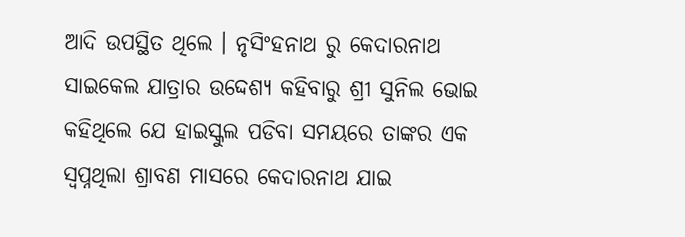ଆଦି ଉପସ୍ଥିତ ଥିଲେ । ନୃସିଂହନାଥ ରୁ କେଦାରନାଥ ସାଇକେଲ ଯାତ୍ରାର ଉଦ୍ଦେଶ୍ଯ କହିବାରୁ ଶ୍ରୀ ସୁନିଲ ଭୋଇ କହିଥିଲେ ଯେ ହାଇସ୍କୁଲ ପଡିବା ସମୟରେ ତାଙ୍କର ଏକ ସ୍ୱପ୍ନଥିଲା ଶ୍ରାବଣ ମାସରେ କେଦାରନାଥ ଯାଇ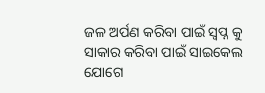ଜଳ ଅର୍ପଣ କରିବା ପାଇଁ ସ୍ବପ୍ନ କୁ ସାକାର କରିବା ପାଇଁ ସାଇକେଲ ଯୋଗେ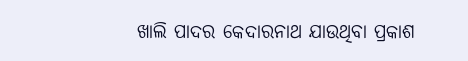ଖାଲି ପାଦର କେଦାରନାଥ ଯାଉଥିବା ପ୍ରକାଶ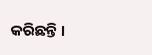କରିଛନ୍ତି ।